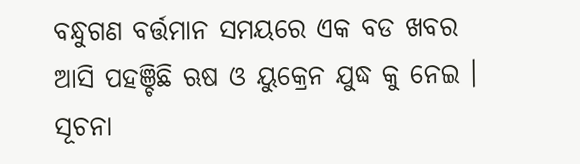ବନ୍ଧୁଗଣ ବର୍ତ୍ତମାନ ସମୟରେ ଏକ ବଡ ଖବର ଆସି ପହଞ୍ଚିଛି ଋଷ ଓ ୟୁକ୍ରେନ ଯୁଦ୍ଧ କୁ ନେଇ । ସୂଚନା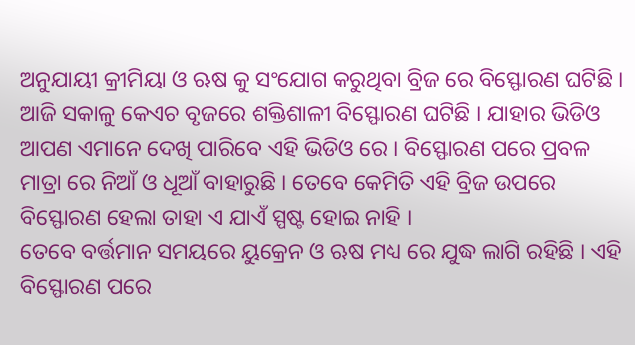ଅନୁଯାୟୀ କ୍ରୀମିୟା ଓ ଋଷ କୁ ସଂଯୋଗ କରୁଥିବା ବ୍ରିଜ ରେ ବିସ୍ଫୋରଣ ଘଟିଛି । ଆଜି ସକାଳୁ କେଏଚ ବୃଜରେ ଶକ୍ତିଶାଳୀ ବିସ୍ଫୋରଣ ଘଟିଛି । ଯାହାର ଭିଡିଓ ଆପଣ ଏମାନେ ଦେଖି ପାରିବେ ଏହି ଭିଡିଓ ରେ । ବିସ୍ଫୋରଣ ପରେ ପ୍ରବଳ ମାତ୍ରା ରେ ନିଆଁ ଓ ଧୂଆଁ ବାହାରୁଛି । ତେବେ କେମିତି ଏହି ବ୍ରିଜ ଉପରେ ବିସ୍ଫୋରଣ ହେଲା ତାହା ଏ ଯାଏଁ ସ୍ପଷ୍ଟ ହୋଇ ନାହି ।
ତେବେ ବର୍ତ୍ତମାନ ସମୟରେ ୟୁକ୍ରେନ ଓ ଋଷ ମଧ୍ୟ ରେ ଯୁଦ୍ଧ ଲାଗି ରହିଛି । ଏହି ବିସ୍ଫୋରଣ ପରେ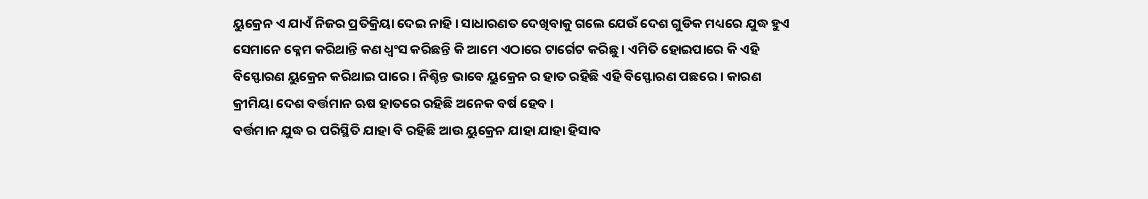ୟୁକ୍ରେନ ଏ ଯାଏଁ ନିଜର ପ୍ରତିକ୍ରିୟା ଦେଇ ନାହି । ସାଧାରଣତ ଦେଖିବାକୁ ଗଲେ ଯେଉଁ ଦେଶ ଗୁଡିକ ମଧ୍ୟରେ ଯୁଦ୍ଧ ହୁଏ ସେମାନେ କ୍ଳେମ କରିଥାନ୍ତି କଣ ଧ୍ଵଂସ କରିଛନ୍ତି କି ଆମେ ଏଠାରେ ଟାର୍ଗେଟ କରିଛୁ । ଏମିତି ହୋଇପାରେ କି ଏହି ବିସ୍ଫୋରଣ ୟୁକ୍ରେନ କରିଥାଇ ପାରେ । ନିଶ୍ଚିନ୍ତ ଭାବେ ୟୁକ୍ରେନ ର ହାତ ରହିଛି ଏହି ବିସ୍ଫୋରଣ ପଛରେ । କାରଣ କ୍ରୀମିୟା ଦେଶ ବର୍ତ୍ତମାନ ଋଷ ହାତରେ ରହିଛି ଅନେକ ବର୍ଷ ହେବ ।
ବର୍ତ୍ତମାନ ଯୁଦ୍ଧ ର ପରିସ୍ଥିତି ଯାହା ବି ରହିଛି ଆଉ ୟୁକ୍ରେନ ଯାହା ଯାହା ହିସାବ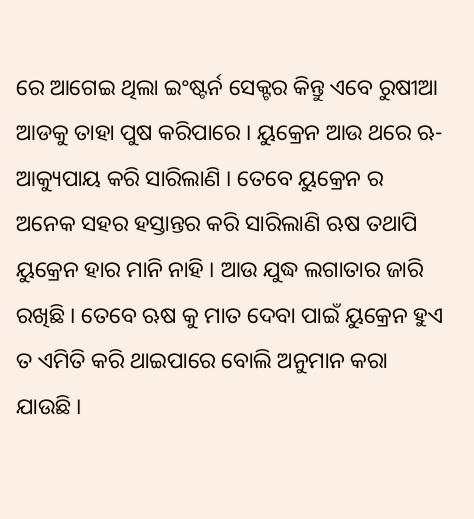ରେ ଆଗେଇ ଥିଲା ଇଂଷ୍ଟର୍ନ ସେକ୍ଟର କିନ୍ତୁ ଏବେ ରୁଷୀଆ ଆଡକୁ ତାହା ପୁଷ କରିପାରେ । ୟୁକ୍ରେନ ଆଉ ଥରେ ଋ-ଆକ୍ୟୁପାୟ କରି ସାରିଲାଣି । ତେବେ ୟୁକ୍ରେନ ର ଅନେକ ସହର ହସ୍ତାନ୍ତର କରି ସାରିଲାଣି ଋଷ ତଥାପି ୟୁକ୍ରେନ ହାର ମାନି ନାହି । ଆଉ ଯୁଦ୍ଧ ଲଗାତାର ଜାରି ରଖିଛି । ତେବେ ଋଷ କୁ ମାତ ଦେବା ପାଇଁ ୟୁକ୍ରେନ ହୁଏ ତ ଏମିତି କରି ଥାଇପାରେ ବୋଲି ଅନୁମାନ କରା ଯାଉଛି ।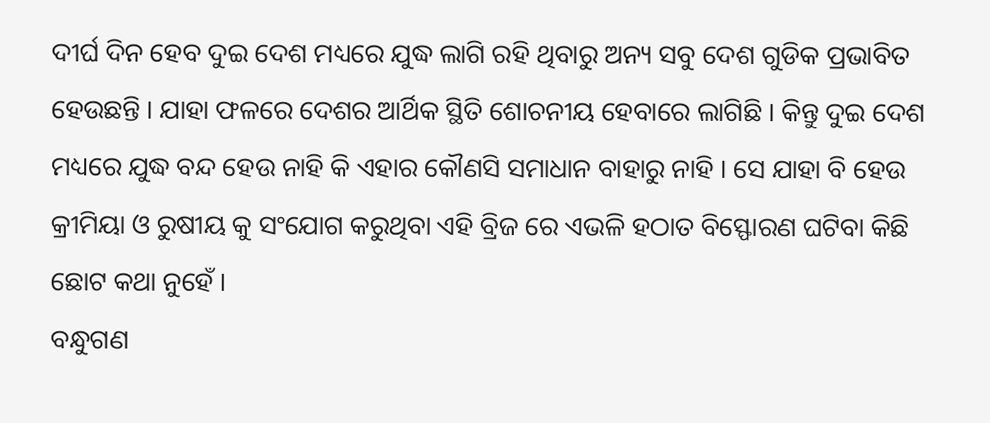ଦୀର୍ଘ ଦିନ ହେବ ଦୁଇ ଦେଶ ମଧ୍ୟରେ ଯୁଦ୍ଧ ଲାଗି ରହି ଥିବାରୁ ଅନ୍ୟ ସବୁ ଦେଶ ଗୁଡିକ ପ୍ରଭାବିତ ହେଉଛନ୍ତି । ଯାହା ଫଳରେ ଦେଶର ଆର୍ଥିକ ସ୍ଥିତି ଶୋଚନୀୟ ହେବାରେ ଲାଗିଛି । କିନ୍ତୁ ଦୁଇ ଦେଶ ମଧ୍ୟରେ ଯୁଦ୍ଧ ବନ୍ଦ ହେଉ ନାହି କି ଏହାର କୌଣସି ସମାଧାନ ବାହାରୁ ନାହି । ସେ ଯାହା ବି ହେଉ କ୍ରୀମିୟା ଓ ରୁଷୀୟ କୁ ସଂଯୋଗ କରୁଥିବା ଏହି ବ୍ରିଜ ରେ ଏଭଳି ହଠାତ ବିସ୍ଫୋରଣ ଘଟିବା କିଛି ଛୋଟ କଥା ନୁହେଁ ।
ବନ୍ଧୁଗଣ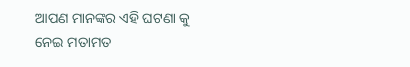ଆପଣ ମାନଙ୍କର ଏହି ଘଟଣା କୁ ନେଇ ମତାମତ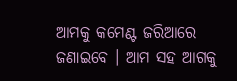ଆମକୁ କମେଣ୍ଟ ଜରିଆରେ ଜଣାଇବେ । ଆମ ସହ ଆଗକୁ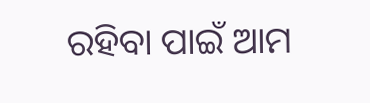ରହିବା ପାଇଁ ଆମ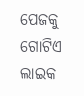ପେଜକୁ ଗୋଟିଏ ଲାଇକ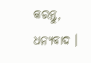କରନ୍ତୁ, ଧନ୍ୟବାଦ ।